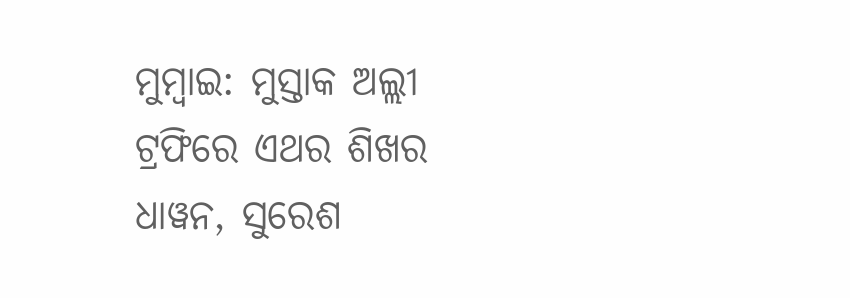ମୁମ୍ବାଇ: ମୁସ୍ତାକ ଅଲ୍ଲୀ ଟ୍ରଫିରେ ଏଥର ଶିଖର ଧାୱନ, ସୁରେଶ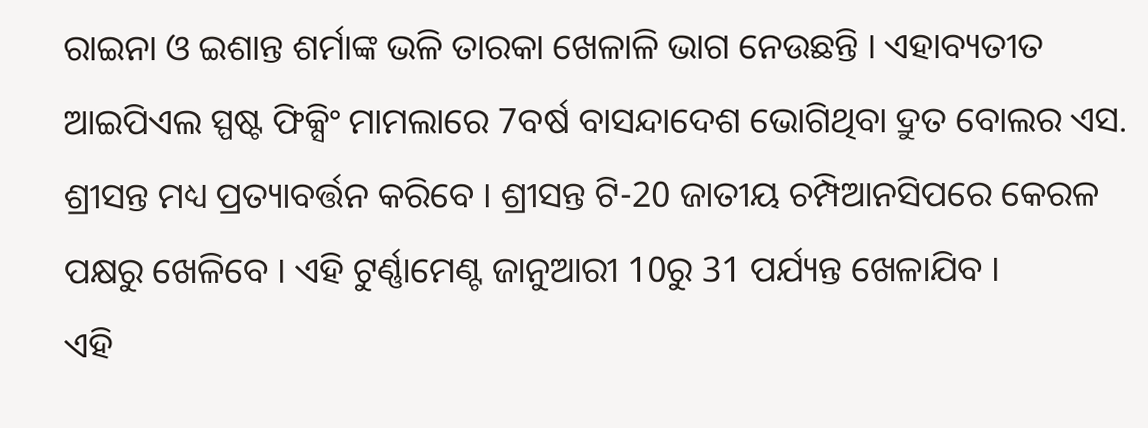ରାଇନା ଓ ଇଶାନ୍ତ ଶର୍ମାଙ୍କ ଭଳି ତାରକା ଖେଳାଳି ଭାଗ ନେଉଛନ୍ତି । ଏହାବ୍ୟତୀତ ଆଇପିଏଲ ସ୍ପଷ୍ଟ ଫିକ୍ସିଂ ମାମଲାରେ 7ବର୍ଷ ବାସନ୍ଦାଦେଶ ଭୋଗିଥିବା ଦ୍ରୁତ ବୋଲର ଏସ. ଶ୍ରୀସନ୍ତ ମଧ୍ୟ ପ୍ରତ୍ୟାବର୍ତ୍ତନ କରିବେ । ଶ୍ରୀସନ୍ତ ଟି-20 ଜାତୀୟ ଚମ୍ପିଆନସିପରେ କେରଳ ପକ୍ଷରୁ ଖେଳିବେ । ଏହି ଟୁର୍ଣ୍ଣାମେଣ୍ଟ ଜାନୁଆରୀ 10ରୁ 31 ପର୍ଯ୍ୟନ୍ତ ଖେଳାଯିବ ।
ଏହି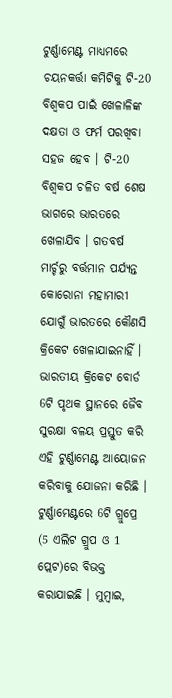ଟୁର୍ଣ୍ଣାମେଣ୍ଟ ମାଧ୍ୟମରେ ଚୟନକର୍ତ୍ତା କମିଟିକୁ ଟି-20 ବିଶ୍ବକପ ପାଇଁ ଖେଳାଳିଙ୍କ ଦକ୍ଷତା ଓ ଫର୍ମ ପରଖିବା ସହଜ ହେବ । ଟି-20 ବିଶ୍ବକପ ଚଳିତ ବର୍ଷ ଶେଷ ଭାଗରେ ଭାରତରେ ଖେଳାଯିବ । ଗତବର୍ଷ ମାର୍ଚ୍ଚରୁ ବର୍ତ୍ତମାନ ପର୍ଯ୍ୟନ୍ତ କୋରୋନା ମହାମାରୀ ଯୋଗୁଁ ଭାରତରେ କୌଣସି କ୍ରିକେଟ ଖେଳାଯାଇନାହିଁ । ଭାରତୀୟ କ୍ରିକେଟ ବୋର୍ଡ 6ଟି ପୃଥକ ସ୍ଥାନରେ ଜୈବ ସୁରକ୍ଷା ବଳୟ ପ୍ରସ୍ତୁତ କରି ଏହି ଟୁର୍ଣ୍ଣାମେଣ୍ଟ ଆୟୋଜନ କରିବାକୁ ଯୋଜନା କରିଛି ।
ଟୁର୍ଣ୍ଣାମେଣ୍ଟରେ 6ଟି ଗ୍ରୁପ୍ରେ (5 ଏଲିଟ ଗ୍ରୁପ ଓ 1 ପ୍ଲେଟ)ରେ ବିଭକ୍ତ କରାଯାଇଛି । ମୁମ୍ବାଇ,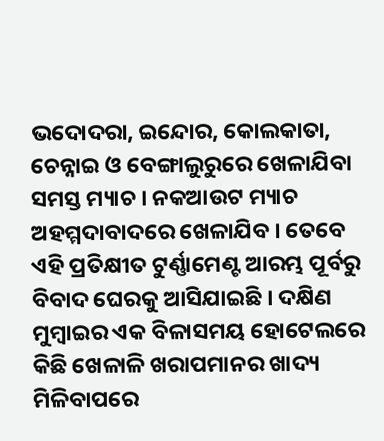ଭଦୋଦରା, ଇନ୍ଦୋର, କୋଲକାତା, ଚେନ୍ନାଇ ଓ ବେଙ୍ଗାଲୁରୁରେ ଖେଳାଯିବା ସମସ୍ତ ମ୍ୟାଚ । ନକଆଉଟ ମ୍ୟାଚ ଅହମ୍ମଦାବାଦରେ ଖେଳାଯିବ । ତେବେ ଏହି ପ୍ରତିକ୍ଷୀତ ଟୁର୍ଣ୍ଣାମେଣ୍ଟ ଆରମ୍ଭ ପୂର୍ବରୁ ବିବାଦ ଘେରକୁ ଆସିଯାଇଛି । ଦକ୍ଷିଣ ମୁମ୍ବାଇର ଏକ ବିଳାସମୟ ହୋଟେଲରେ କିଛି ଖେଳାଳି ଖରାପମାନର ଖାଦ୍ୟ ମିଳିବାପରେ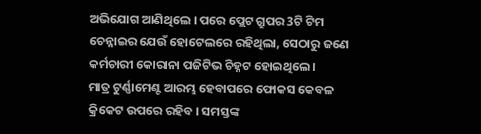ଅଭିଯୋଗ ଆଣିଥିଲେ । ପରେ ପ୍ଲେଟ ଗ୍ରୁପର 3ଟି ଟିମ ଚେନ୍ନାଇର ଯେଉଁ ହୋଟେଲରେ ରହିଥିଲା, ସେଠାରୁ ଜଣେ କର୍ମଚାରୀ କୋରାନା ପଜିଟିଭ ଚିହ୍ନଟ ହୋଇଥିଲେ ।
ମାତ୍ର ଟୁର୍ଣ୍ଣାମେଣ୍ଟ ଆରମ୍ଭ ହେବାପରେ ଫୋକସ କେବଳ କ୍ରିକେଟ ଉପରେ ରହିବ । ସମସ୍ତଙ୍କ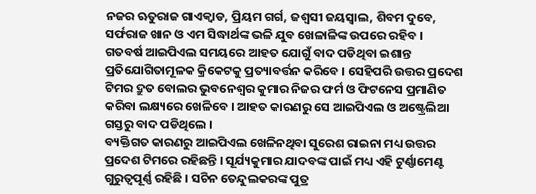ନଜର ଋତୁରାଜ ଗାଏକ୍ବାଡ, ପ୍ରିୟମ ଗର୍ଗ, ଜଶ୍ବସୀ ଜୟସ୍ବାଲ, ଶିବମ ଦୁବେ, ସର୍ଫରାଜ ଖାନ ଓ ଏମ ସିଦ୍ଧାର୍ଥଙ୍କ ଭଳି ଯୁବ ଖେଳାଳିଙ୍କ ଉପରେ ରହିବ ।
ଗତବର୍ଷ ଆଇପିଏଲ ସମୟରେ ଆହତ ଯୋଗୁଁ ବାଦ ପଡିଥିବା ଇଶାନ୍ତ ପ୍ରତିଯୋଗିତାମୂଳକ କ୍ରିକେଟକୁ ପ୍ରତ୍ୟାବର୍ତ୍ତନ କରିବେ । ସେହିପରି ଉତ୍ତର ପ୍ରଦେଶ ଟିମର ଦ୍ରୁତ ବୋଲର ଭୁବନେଶ୍ବର କୁମାର ନିଜର ଫର୍ମ ଓ ଫିଟନେସ ପ୍ରମାଣିତ କରିବା ଲକ୍ଷ୍ୟରେ ଖେଳିବେ । ଆହତ କାରଣରୁ ସେ ଆଇପିଏଲ ଓ ଅଷ୍ଟ୍ରେଲିଆ ଗସ୍ତରୁ ବାଦ ପଡିଥିଲେ ।
ବ୍ୟକ୍ତିଗତ କାରଣରୁ ଆଇପିଏଲ ଖେଳିନଥିବା ସୁରେଶ ରାଇନା ମଧ୍ୟ ଉତ୍ତର ପ୍ରଦେଶ ଟିମରେ ରହିଛନ୍ତି । ସୂର୍ଯ୍ୟକୁମାର ଯାଦବଙ୍କ ପାଇଁ ମଧ୍ୟ ଏହି ଟୁର୍ଣ୍ଣାମେଣ୍ଟ ଗୁରୁତ୍ବପୂର୍ଣ୍ଣ ରହିଛି । ସଚିନ ତେନ୍ଦୁଲକରଙ୍କ ପୁତ୍ର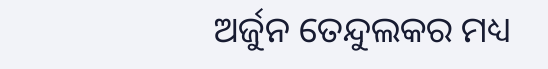ଅର୍ଜୁନ ତେନ୍ଦୁଲକର ମଧ୍ୟ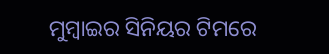ମୁମ୍ବାଇର ସିନିୟର ଟିମରେ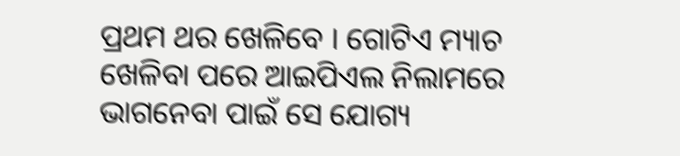ପ୍ରଥମ ଥର ଖେଳିବେ । ଗୋଟିଏ ମ୍ୟାଚ ଖେଳିବା ପରେ ଆଇପିଏଲ ନିଲାମରେ ଭାଗନେବା ପାଇଁ ସେ ଯୋଗ୍ୟ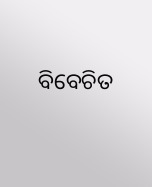ବିବେଚିତ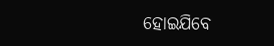ହୋଇଯିବେ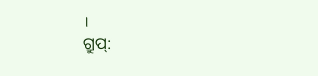।
ଗ୍ରୁପ୍: